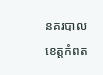នគរបាលខេត្តកំពត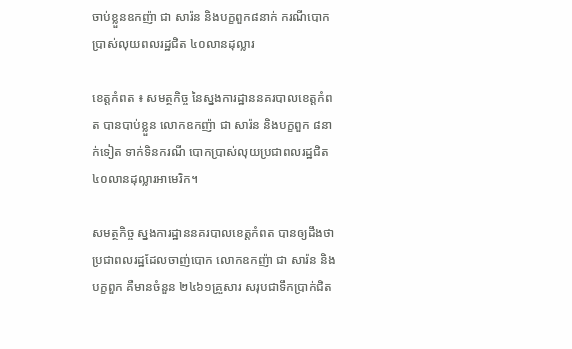ចាប់ខ្លួនឧកញ៉ា ជា សារ៉ន និងបក្ខពួក៨នាក់ ករណីបោកប្រាស់លុយពលរដ្ឋជិត ៤០លានដុល្លារ

ខេត្តកំពត ៖ សមត្ថកិច្ច នៃស្នងការដ្ឋាននគរបាលខេត្តកំពត បានបាប់ខ្លួន លោកឧកញ៉ា ជា សារ៉ន និងបក្ខពួក ៨នាក់ទៀត ទាក់ទិនករណី បោកប្រាស់លុយប្រជាពលរដ្ឋជិត ៤០លានដុល្លារអាមេរិក។

សមត្ថកិច្ច ស្នងការដ្ឋាននគរបាលខេត្តកំពត បានឲ្យដឹងថា ប្រជាពលរដ្ឋដែលចាញ់បោក លោកឧកញ៉ា ជា សារ៉ន និងបក្ខពួក គឺមានចំនួន ២៤៦១គ្រួសារ សរុបជាទឹកប្រាក់ជិត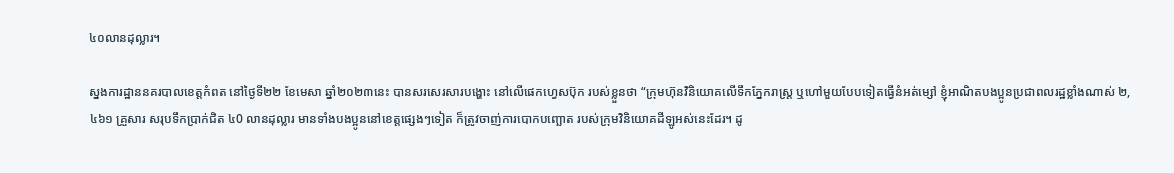៤០លានដុល្លារ។

ស្នងការដ្ឋាននគរបាលខេត្តកំពត នៅថ្ងៃទី២២ ខែមេសា ឆ្នាំ២០២៣នេះ បានសរសេរសារបង្ហោះ នៅលើផេកហ្វេសប៊ុក របស់ខ្លួនថា “ក្រុមហ៊ុនវិនិយោគលើទឹកភ្នែករាស្ត្រ ឬហៅមួយបែបទៀតធ្វើនំអត់ម្សៅ ខ្ញុំអាណិតបងប្អូនប្រជាពលរដ្ឋខ្លាំងណាស់ ២,៤៦១ គ្រួសារ សរុបទឹកប្រាក់ជិត ៤0 លានដុល្លារ មានទាំងបងប្អូននៅខេត្តផ្សេងៗទៀត ក៏ត្រូវចាញ់ការបោកបញ្ឆោត របស់ក្រុមវិនិយោគដីឡូអស់នេះដែរ។ ដូ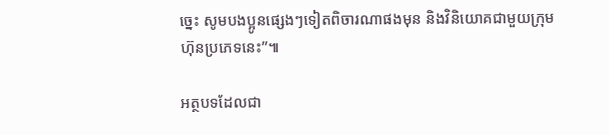ច្នេះ សូមបងប្អូនផ្សេងៗទៀតពិចារណាផងមុន និងវិនិយោគជាមួយក្រុមហ៊ុនប្រភេទនេះ”៕

អត្ថបទដែលជា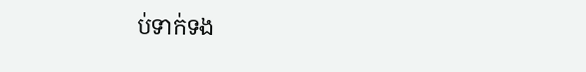ប់ទាក់ទង